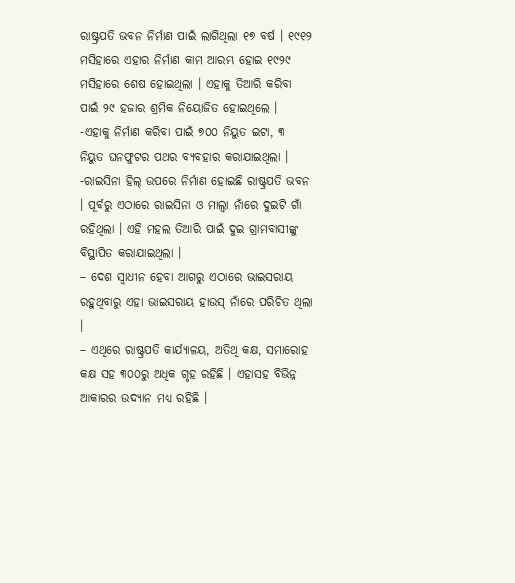ରାଷ୍ଟ୍ରପତି ଭବନ ନିର୍ମାଣ ପାଇଁ ଲାଗିଥିଲା ୧୭ ବର୍ଷ । ୧୯୧୨ ମସିହାରେ ଏହାର ନିର୍ମାଣ କାମ ଆରମ୍ଭ ହୋଇ ୧୯୨୯ ମସିହାରେ ଶେଷ ହୋଇଥିଲା । ଏହାକୁ ତିଆରି କରିବା ପାଇଁ ୨୯ ହଜାର ଶ୍ରମିକ ନିୟୋଜିତ ହୋଇଥିଲେ ।
-ଏହାକୁ ନିର୍ମାଣ କରିବା ପାଇଁ ୭୦୦ ନିୟୁତ ଇଟା, ୩ ନିୟୁତ ଘନଫୁଟର ପଥର ବ୍ୟବହାର କରାଯାଇଥିଲା ।
-ରାଇସିନା ହିଲ୍ ଉପରେ ନିର୍ମାଣ ହୋଇଛି ରାଷ୍ଟ୍ରପତି ଭବନ । ପୂର୍ବରୁ ଏଠାରେ ରାଇସିନା ଓ ମାଲ୍ବା ନାଁରେ ଦୁଇଟି ଗାଁ ରହିଥିଲା । ଏହି ମହଲ ତିଆରି ପାଇଁ ଦୁଇ ଗ୍ରାମବାସୀଙ୍କୁ ବିସ୍ଥାପିତ କରାଯାଇଥିଲା ।
– ଦେଶ ସ୍ୱାଧୀନ ହେବା ଆଗରୁ ଏଠାରେ ଭାଇସରାୟ ରହୁଥିବାରୁ ଏହା ଭାଇସରାୟ ହାଉସ୍ ନାଁରେ ପରିଚିତ ଥିଲା ।
– ଏଥିରେ ରାଷ୍ଟ୍ରପତି କାର୍ଯ୍ୟାଳୟ, ଅତିଥି କକ୍ଷ, ସମାରୋହ କକ୍ଷ ସହ ୩୦୦ରୁ ଅଧିକ ଗୃହ ରହିଛି । ଏହାସହ ବିଭିନ୍ନ ଆକାରର ଉଦ୍ୟାନ ମଧ୍ୟ ରହିଛି ।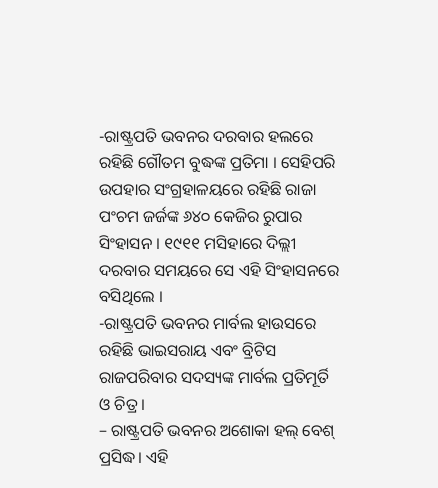-ରାଷ୍ଟ୍ରପତି ଭବନର ଦରବାର ହଲରେ ରହିଛି ଗୌତମ ବୁଦ୍ଧଙ୍କ ପ୍ରତିମା । ସେହିପରି ଉପହାର ସଂଗ୍ରହାଳୟରେ ରହିଛି ରାଜା ପଂଚମ ଜର୍ଜଙ୍କ ୬୪୦ କେଜିର ରୁପାର ସିଂହାସନ । ୧୯୧୧ ମସିହାରେ ଦିଲ୍ଲୀ ଦରବାର ସମୟରେ ସେ ଏହି ସିଂହାସନରେ ବସିଥିଲେ ।
-ରାଷ୍ଟ୍ରପତି ଭବନର ମାର୍ବଲ ହାଉସରେ ରହିଛି ଭାଇସରାୟ ଏବଂ ବ୍ରିଟିସ ରାଜପରିବାର ସଦସ୍ୟଙ୍କ ମାର୍ବଲ ପ୍ରତିମୂର୍ତି ଓ ଚିତ୍ର ।
– ରାଷ୍ଟ୍ରପତି ଭବନର ଅଶୋକା ହଲ୍ ବେଶ୍ ପ୍ରସିଦ୍ଧ। ଏହି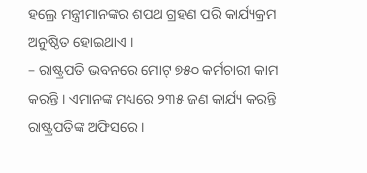ହଲ୍ରେ ମନ୍ତ୍ରୀମାନଙ୍କର ଶପଥ ଗ୍ରହଣ ପରି କାର୍ଯ୍ୟକ୍ରମ ଅନୁଷ୍ଠିତ ହୋଇଥାଏ ।
– ରାଷ୍ଟ୍ରପତି ଭବନରେ ମୋଟ୍ ୭୫୦ କର୍ମଚାରୀ କାମ କରନ୍ତି । ଏମାନଙ୍କ ମଧ୍ୟରେ ୨୩୫ ଜଣ କାର୍ଯ୍ୟ କରନ୍ତି ରାଷ୍ଟ୍ରପତିଙ୍କ ଅଫିସରେ ।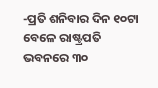-ପ୍ରତି ଶନିବାର ଦିନ ୧୦ଟା ବେଳେ ରାଷ୍ଟ୍ରପତି ଭବନରେ ୩୦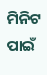ମିନିଟ ପାଇଁ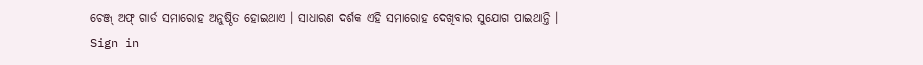ଚେଞ୍ଜ୍ ଅଫ୍ ଗାର୍ଡ ସମାରୋହ ଅନୁଷ୍ଠିତ ହୋଇଥାଏ । ସାଧାରଣ ଦର୍ଶକ ଏହି ସମାରୋହ ଦେଖିବାର ସୁଯୋଗ ପାଇଥାନ୍ତି ।
Sign in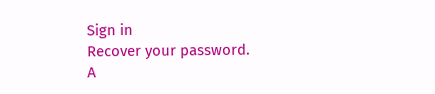Sign in
Recover your password.
A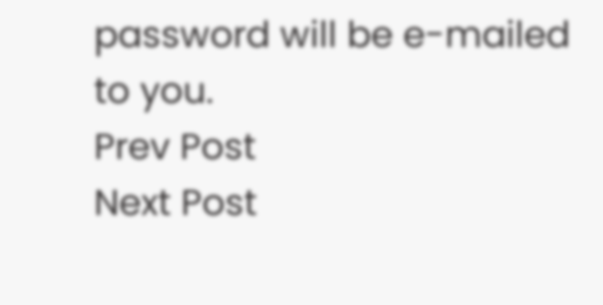password will be e-mailed to you.
Prev Post
Next Post